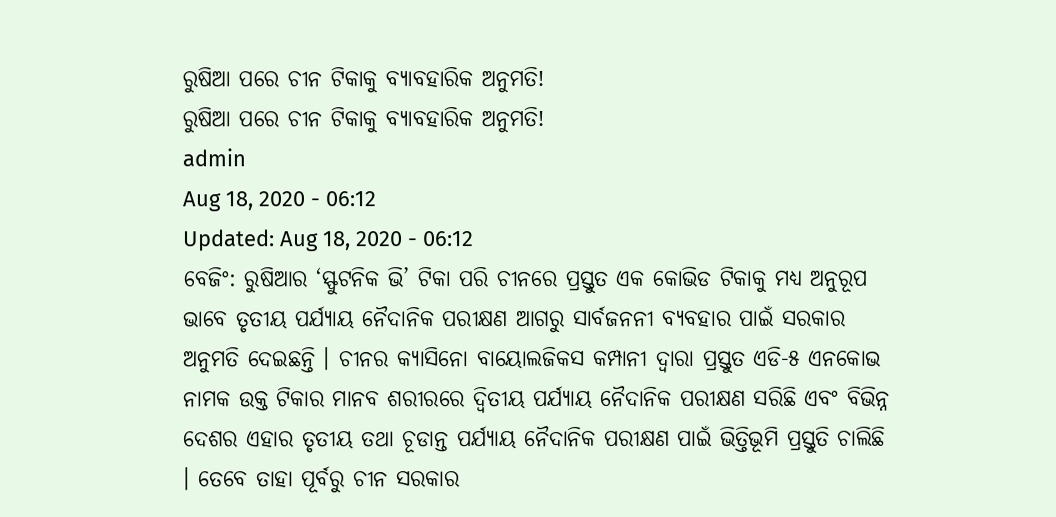ରୁଷିଆ ପରେ ଚୀନ ଟିକାକୁ ବ୍ୟାବହାରିକ ଅନୁମତି!
ରୁଷିଆ ପରେ ଚୀନ ଟିକାକୁ ବ୍ୟାବହାରିକ ଅନୁମତି!
admin
Aug 18, 2020 - 06:12
Updated: Aug 18, 2020 - 06:12
ବେଜିଂ: ରୁଷିଆର ‘ସ୍ଫୁଟନିକ ଭି’ ଟିକା ପରି ଚୀନରେ ପ୍ରସ୍ତୁତ ଏକ କୋଭିଡ ଟିକାକୁ ମଧ୍ୟ ଅନୁରୂପ ଭାବେ ତୃତୀୟ ପର୍ଯ୍ୟାୟ ନୈଦାନିକ ପରୀକ୍ଷଣ ଆଗରୁ ସାର୍ବଜନନୀ ବ୍ୟବହାର ପାଇଁ ସରକାର ଅନୁମତି ଦେଇଛନ୍ତି । ଚୀନର କ୍ୟାସିନୋ ବାୟୋଲଜିକସ କମ୍ପାନୀ ଦ୍ୱାରା ପ୍ରସ୍ତୁତ ଏଡି-୫ ଏନକୋଭ ନାମକ ଉକ୍ତ ଟିକାର ମାନବ ଶରୀରରେ ଦ୍ୱିତୀୟ ପର୍ଯ୍ୟାୟ ନୈଦାନିକ ପରୀକ୍ଷଣ ସରିଛି ଏବଂ ବିଭିନ୍ନ ଦେଶର ଏହାର ତୃତୀୟ ତଥା ଚୂଡାନ୍ତ ପର୍ଯ୍ୟାୟ ନୈଦାନିକ ପରୀକ୍ଷଣ ପାଇଁ ଭିତ୍ତିଭୂମି ପ୍ରସ୍ତୁତି ଚାଲିଛି । ତେବେ ତାହା ପୂର୍ବରୁ ଚୀନ ସରକାର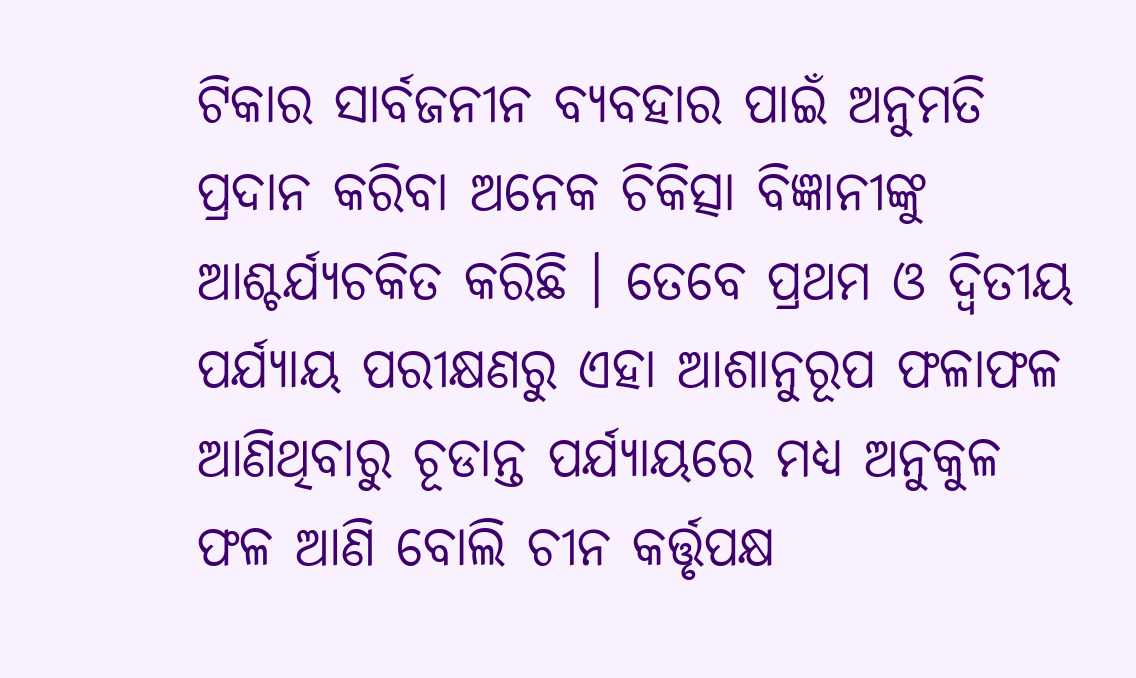ଟିକାର ସାର୍ବଜନୀନ ବ୍ୟବହାର ପାଇଁ ଅନୁମତି ପ୍ରଦାନ କରିବା ଅନେକ ଚିକିତ୍ସା ବିଜ୍ଞାନୀଙ୍କୁ ଆଶ୍ଚର୍ଯ୍ୟଚକିତ କରିଛି । ତେବେ ପ୍ରଥମ ଓ ଦ୍ୱିତୀୟ ପର୍ଯ୍ୟାୟ ପରୀକ୍ଷଣରୁ ଏହା ଆଶାନୁରୂପ ଫଳାଫଳ ଆଣିଥିବାରୁ ଚୂଡାନ୍ତ ପର୍ଯ୍ୟାୟରେ ମଧ୍ୟ ଅନୁକୁଳ ଫଳ ଆଣି ବୋଲି ଚୀନ କର୍ତ୍ତୃପକ୍ଷ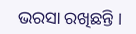ଭରସା ରଖିଛନ୍ତି ।